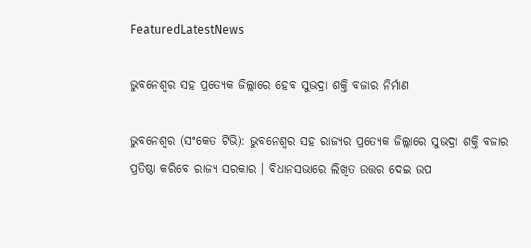FeaturedLatestNews

ଭୁବନେଶ୍ୱର ସହ ପ୍ରତ୍ୟେକ ଜିଲ୍ଲାରେ ହେବ ସୁଭଦ୍ରା ଶକ୍ତି ବଜାର ନିର୍ମାଣ

ଭୁବନେଶ୍ୱର (ସଂକେତ ଟିଭି): ଭୁବନେଶ୍ୱର ସହ ରାଜ୍ୟର ପ୍ରତ୍ୟେକ ଜିଲ୍ଲାରେ ସୁଭଦ୍ରା ଶକ୍ତି ବଜାର ପ୍ରତିଷ୍ଠା କରିବେ ରାଜ୍ୟ ସରକାର । ବିଧାନସଭାରେ ଲିଖିତ ଉତ୍ତର ଦେଇ ଉପ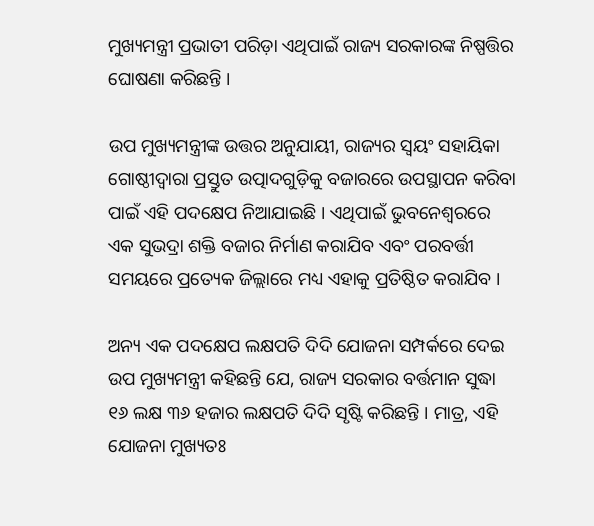ମୁଖ୍ୟମନ୍ତ୍ରୀ ପ୍ରଭାତୀ ପରିଡ଼ା ଏଥିପାଇଁ ରାଜ୍ୟ ସରକାରଙ୍କ ନିଷ୍ପତ୍ତିର ଘୋଷଣା କରିଛନ୍ତି ।

ଉପ ମୁଖ୍ୟମନ୍ତ୍ରୀଙ୍କ ଉତ୍ତର ଅନୁଯାୟୀ, ରାଜ୍ୟର ସ୍ୱୟଂ ସହାୟିକା ଗୋଷ୍ଠୀଦ୍ୱାରା ପ୍ରସ୍ତୁତ ଉତ୍ପାଦଗୁଡ଼ିକୁ ବଜାରରେ ଉପସ୍ଥାପନ କରିବା ପାଇଁ ଏହି ପଦକ୍ଷେପ ନିଆଯାଇଛି । ଏଥିପାଇଁ ଭୁବନେଶ୍ୱରରେ ଏକ ସୁଭଦ୍ରା ଶକ୍ତି ବଜାର ନିର୍ମାଣ କରାଯିବ ଏବଂ ପରବର୍ତ୍ତୀ ସମୟରେ ପ୍ରତ୍ୟେକ ଜିଲ୍ଲାରେ ମଧ୍ୟ ଏହାକୁ ପ୍ରତିଷ୍ଠିତ କରାଯିବ ।

ଅନ୍ୟ ଏକ ପଦକ୍ଷେପ ଲକ୍ଷପତି ଦିଦି ଯୋଜନା ସମ୍ପର୍କରେ ଦେଇ ଉପ ମୁଖ୍ୟମନ୍ତ୍ରୀ କହିଛନ୍ତି ଯେ, ରାଜ୍ୟ ସରକାର ବର୍ତ୍ତମାନ ସୁଦ୍ଧା ୧୬ ଲକ୍ଷ ୩୬ ହଜାର ଲକ୍ଷପତି ଦିଦି ସୃଷ୍ଟି କରିଛନ୍ତି । ମାତ୍ର, ଏହି ଯୋଜନା ମୁଖ୍ୟତଃ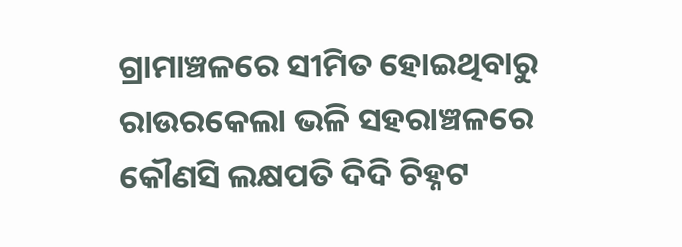ଗ୍ରାମାଞ୍ଚଳରେ ସୀମିତ ହୋଇଥିବାରୁ ରାଉରକେଲା ଭଳି ସହରାଞ୍ଚଳରେ କୌଣସି ଲକ୍ଷପତି ଦିଦି ଚିହ୍ନଟ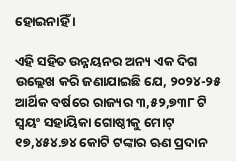ହୋଇନାହିଁ ।

ଏହି ସହିତ ଉନ୍ନୟନର ଅନ୍ୟ ଏକ ଦିଗ ଉଲ୍ଲେଖ କରି ଜଣାଯାଇଛି ଯେ, ୨୦୨୪-୨୫ ଆର୍ଥିକ ବର୍ଷରେ ରାଜ୍ୟର ୩,୫୨,୭୩୮ ଟି ସ୍ୱୟଂ ସହାୟିକା ଗୋଷ୍ଠୀକୁ ମୋଟ୍ ୧୭,୪୫୪.୭୪ କୋଟି ଟଙ୍କାର ଋଣ ପ୍ରଦାନ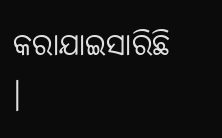କରାଯାଇସାରିଛି ।